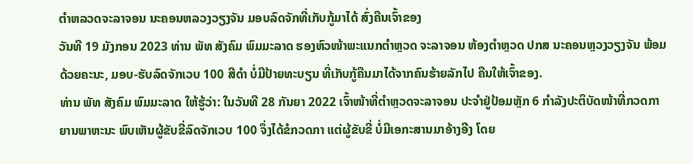ຕຳຫລວດຈະລາຈອນ ນະຄອນຫລວງວຽງຈັນ ມອບລົດຈັກທີ່ເກັບກູ້ມາໄດ້ ສົ່ງຄືນເຈົ້າຂອງ
ວັນທີ 19 ມັງກອນ 2023 ທ່ານ ພັທ ສັງຄົມ ພົມມະລາດ ຮອງຫົວໜ້າພະແນກຕໍາຫຼວດ ຈະລາຈອນ ຫ້ອງຕຳຫຼວດ ປກສ ນະຄອນຫຼວງວຽງຈັນ ພ້ອມດ້ວຍຄະນະ, ມອບ-ຮັບລົດຈັກເວບ 100 ສີດໍາ ບໍ່ມີປ້າຍທະບຽນ ທີ່ເກັບກູ້ຄືນມາໄດ້ຈາກຄົນຮ້າຍລັກໄປ ຄືນໃຫ້ເຈົ້າຂອງ.
ທ່ານ ພັທ ສັງຄົມ ພົມມະລາດ ໃຫ້ຮູ້ວ່າ: ໃນວັນທີ 28 ກັນຍາ 2022 ເຈົ້າໜ້າທີ່ຕຳຫຼວດຈະລາຈອນ ປະຈຳຢູ່ປ້ອມຫຼັກ 6 ກຳລັງປະຕິບັດໜ້າທີ່ກວດກາຍານພາຫະນະ ພົບເຫັນຜູ້ຂັບຂີ່ລົດຈັກເວບ 100 ຈຶ່ງໄດ້ຂໍກວດກາ ແຕ່ຜູ້ຂັບຂີ່ ບໍ່ມີເອກະສານມາອ້າງອີງ ໂດຍ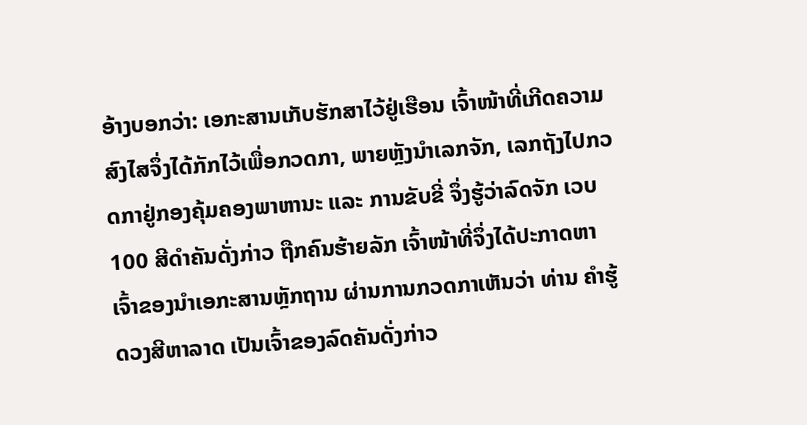ອ້າງບອກວ່າ: ເອກະສານເກັບຮັກສາໄວ້ຢູ່ເຮືອນ ເຈົ້າໜ້າທີ່ເກີດຄວາມສົງໄສຈຶ່ງໄດ້ກັກໄວ້ເພື່ອກວດກາ, ພາຍຫຼັງນຳເລກຈັກ, ເລກຖັງໄປກວດກາຢູ່ກອງຄຸ້ມຄອງພາຫານະ ແລະ ການຂັບຂີ່ ຈຶ່ງຮູ້ວ່າລົດຈັກ ເວບ 100 ສີດໍາຄັນດັ່ງກ່າວ ຖືກຄົນຮ້າຍລັກ ເຈົ້າໜ້າທີ່ຈຶ່ງໄດ້ປະກາດຫາເຈົ້າຂອງນຳເອກະສານຫຼັກຖານ ຜ່ານການກວດກາເຫັນວ່າ ທ່ານ ຄຳຮູ້ ດວງສີຫາລາດ ເປັນເຈົ້າຂອງລົດຄັນດັ່ງກ່າວ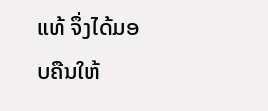ແທ້ ຈຶ່ງໄດ້ມອບຄືນໃຫ້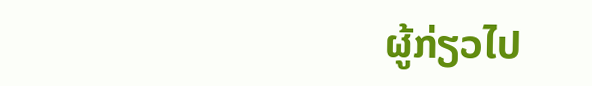ຜູ້ກ່ຽວໄປ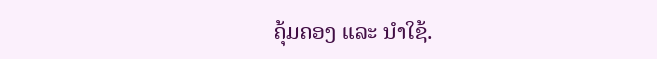ຄຸ້ມຄອງ ແລະ ນໍາໃຊ້.